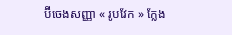ប៊ីចេងសញ្ញា « រូបវែក » ក្លែង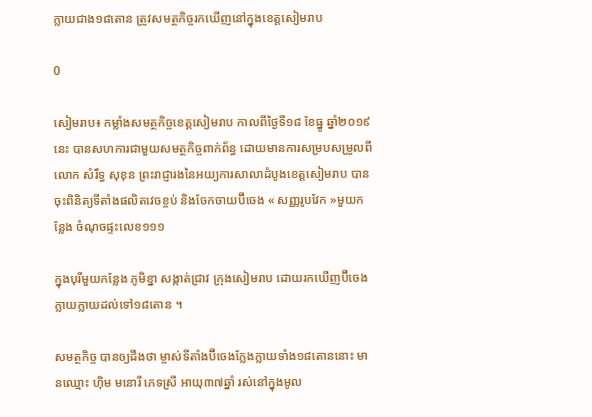ក្លាយជាង១៨តោន ត្រូវសមត្ថកិច្ចរកឃើញនៅក្នុងខេត្តសៀមរាប

0

សៀមរាប៖ កម្លាំងសមត្ថកិច្ចខេត្តសៀមរាប កាលពីថ្ងៃទី១៨ ខែធ្នូ ឆ្នាំ២០១៩ នេះ បានសហការជាមួយសមត្ថកិច្ចពាក់ព័ន្ធ ដោយមានការសម្របសម្រួលពីលោក សំរឹទ្ធ សុខុន ព្រះរាជ្ញារងនៃអយ្យការសាលាដំបូងខេត្តសៀមរាប បានចុះពិនិត្យទីតាំងផលិតវេចខ្ចប់ និងចែកចាយប៊ីចេង « សញ្ញរូបវែក »មួយកន្លែង ចំណុចផ្ទះលេខ១១១

ក្នុងបុរីមួយកន្លែង ភូមិខ្នា សង្កាត់ជ្រាវ ក្រុងសៀមរាប ដោយរកឃើញប៊ីចេងក្លាយក្លាយដល់ទៅ១៨តោន ។

សមត្ថកិច្ច បានឲ្យដឹងថា ម្ចាស់ទីតាំងប៊ីចេងក្លែងក្លាយទាំង១៨តោននោះ មានឈ្មោះ ហ៊ិម មនោរី ភេទស្រី អាយុ៣៧ឆ្នាំ រស់នៅក្នុងមូល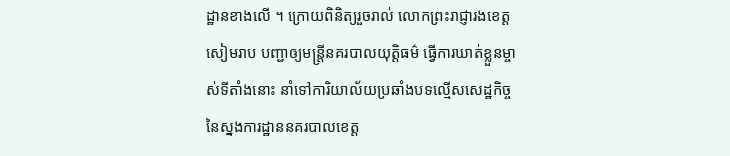ដ្ឋានខាងលើ ។ ក្រោយពិនិត្យរួចរាល់ លោកព្រះរាជ្ញារងខេត្តសៀមរាប បញ្ជាឲ្យមន្ត្រីនគរបាលយុត្តិធម៌ ធ្វើការឃាត់ខ្លួនម្ចាស់ទីតាំងនោះ នាំទៅការិយាល័យប្រឆាំងបទល្មើសសេដ្ឋកិច្ច នៃស្នងការដ្ឋាននគរបាលខេត្ត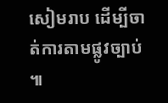សៀមរាប ដើម្បីចាត់ការតាមផ្លូវច្បាប់ ៕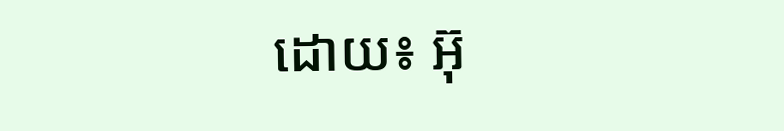ដោយ៖ អ៊ុ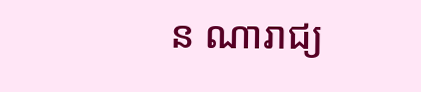ន ណារាជ្យ